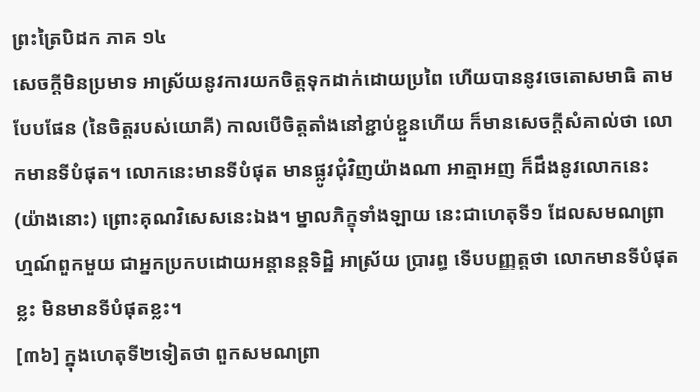ព្រះត្រៃបិដក ភាគ ១៤
សេចក្តីមិនប្រមាទ អាស្រ័យនូវការយកចិត្តទុកដាក់ដោយប្រពៃ ហើយបាននូវចេតោសមាធិ តាមបែបផែន (នៃចិត្តរបស់យោគី) កាលបើចិត្តតាំងនៅខ្ជាប់ខ្ជួនហើយ ក៏មានសេចក្តីសំគាល់ថា លោកមានទីបំផុត។ លោកនេះមានទីបំផុត មានផ្លូវជុំវិញយ៉ាងណា អាត្មាអញ ក៏ដឹងនូវលោកនេះ (យ៉ាងនោះ) ព្រោះគុណវិសេសនេះឯង។ ម្នាលភិក្ខុទាំងឡាយ នេះជាហេតុទី១ ដែលសមណព្រាហ្មណ៍ពួកមួយ ជាអ្នកប្រកបដោយអន្តានន្តទិដ្ឋិ អាស្រ័យ ប្រារព្ធ ទើបបញ្ញត្តថា លោកមានទីបំផុតខ្លះ មិនមានទីបំផុតខ្លះ។
[៣៦] ក្នុងហេតុទី២ទៀតថា ពួកសមណព្រា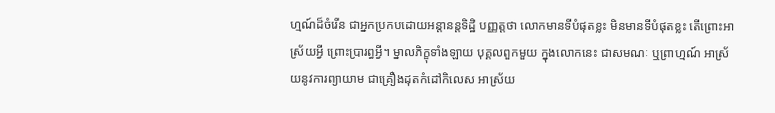ហ្មណ៍ដ៏ចំរើន ជាអ្នកប្រកបដោយអន្តានន្តទិដ្ឋិ បញ្ញត្តថា លោកមានទីបំផុតខ្លះ មិនមានទីបំផុតខ្លះ តើព្រោះអាស្រ័យអ្វី ព្រោះប្រារព្ធអ្វី។ ម្នាលភិក្ខុទាំងឡាយ បុគ្គលពួកមួយ ក្នុងលោកនេះ ជាសមណៈ ឬព្រាហ្មណ៍ អាស្រ័យនូវការព្យាយាម ជាគ្រឿងដុតកំដៅកិលេស អាស្រ័យ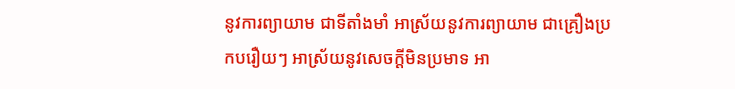នូវការព្យាយាម ជាទីតាំងមាំ អាស្រ័យនូវការព្យាយាម ជាគ្រឿងប្រកបរឿយៗ អាស្រ័យនូវសេចក្តីមិនប្រមាទ អា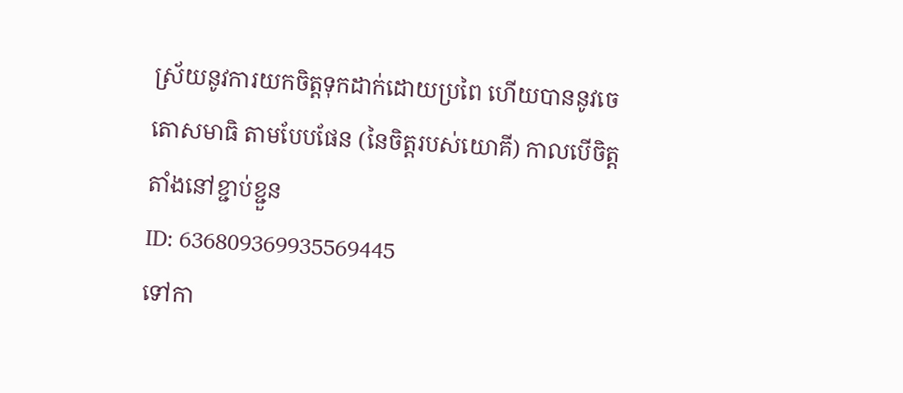ស្រ័យនូវការយកចិត្តទុកដាក់ដោយប្រពៃ ហើយបាននូវចេតោសមាធិ តាមបែបផែន (នៃចិត្តរបស់យោគី) កាលបើចិត្តតាំងនៅខ្ជាប់ខ្ជួន
ID: 636809369935569445
ទៅកា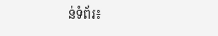ន់ទំព័រ៖